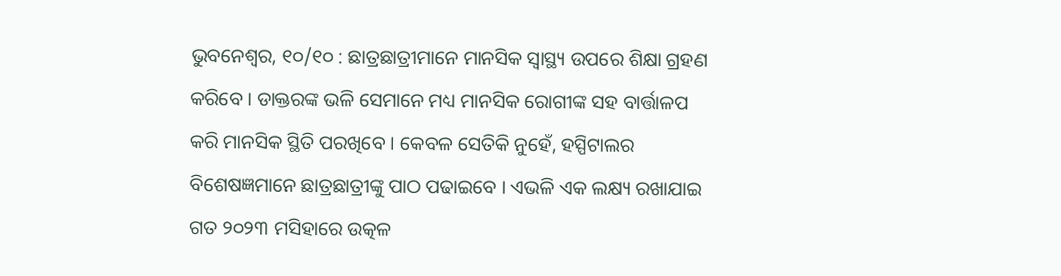ଭୁବନେଶ୍ୱର, ୧୦/୧୦ : ଛାତ୍ରଛାତ୍ରୀମାନେ ମାନସିକ ସ୍ୱାସ୍ଥ୍ୟ ଉପରେ ଶିକ୍ଷା ଗ୍ରହଣ କରିବେ । ଡାକ୍ତରଙ୍କ ଭଳି ସେମାନେ ମଧ୍ୟ ମାନସିକ ରୋଗୀଙ୍କ ସହ ବାର୍ତ୍ତାଳପ କରି ମାନସିକ ସ୍ଥିତି ପରଖିବେ । କେବଳ ସେତିକି ନୁହେଁ, ହସ୍ପିଟାଲର ବିଶେଷଜ୍ଞମାନେ ଛାତ୍ରଛାତ୍ରୀଙ୍କୁ ପାଠ ପଢାଇବେ । ଏଭଳି ଏକ ଲକ୍ଷ୍ୟ ରଖାଯାଇ ଗତ ୨୦୨୩ ମସିହାରେ ଉତ୍କଳ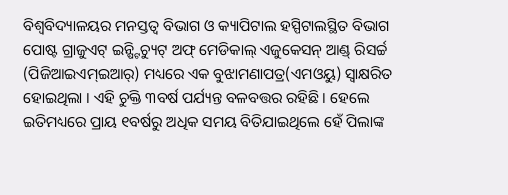ବିଶ୍ୱବିଦ୍ୟାଳୟର ମନସ୍ତତ୍ୱ ବିଭାଗ ଓ କ୍ୟାପିଟାଲ ହସ୍ପିଟାଲସ୍ଥିତ ବିଭାଗ ପୋଷ୍ଟ ଗ୍ରାଜୁଏଟ୍ ଇନ୍ଷ୍ଟିଚ୍ୟୁଟ୍ ଅଫ୍ ମେଡିକାଲ୍ ଏଜୁକେସନ୍ ଆଣ୍ଡ୍ ରିସର୍ଚ୍ଚ (ପିଜିଆଇଏମ୍ଇଆର୍) ମଧ୍ୟରେ ଏକ ବୁଝାମଣାପତ୍ର(ଏମଓୟୁ) ସ୍ୱାକ୍ଷରିତ ହୋଇଥିଲା । ଏହି ଚୁକ୍ତି ୩ବର୍ଷ ପର୍ଯ୍ୟନ୍ତ ବଳବତ୍ତର ରହିଛି । ହେଲେ ଇତିମଧ୍ୟରେ ପ୍ରାୟ ୧ବର୍ଷରୁ ଅଧିକ ସମୟ ବିତିଯାଇଥିଲେ ହେଁ ପିଲାଙ୍କ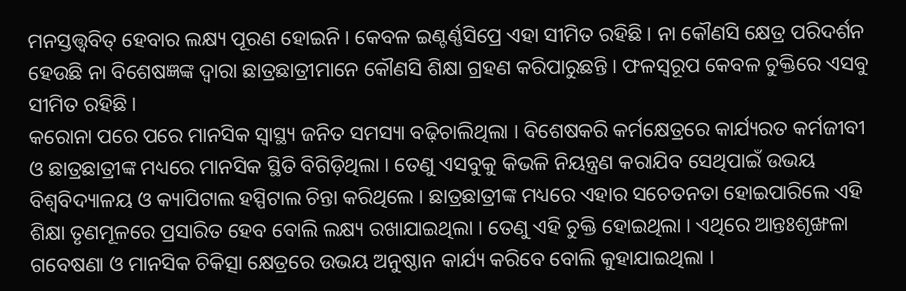ମନସ୍ତତ୍ତ୍ୱବିତ୍ ହେବାର ଲକ୍ଷ୍ୟ ପୂରଣ ହୋଇନି । କେବଳ ଇଣ୍ଟର୍ଣ୍ଣସିପ୍ରେ ଏହା ସୀମିତ ରହିଛି । ନା କୌଣସି କ୍ଷେତ୍ର ପରିଦର୍ଶନ ହେଉଛି ନା ବିଶେଷଜ୍ଞଙ୍କ ଦ୍ୱାରା ଛାତ୍ରଛାତ୍ରୀମାନେ କୌଣସି ଶିକ୍ଷା ଗ୍ରହଣ କରିପାରୁଛନ୍ତି । ଫଳସ୍ୱରୂପ କେବଳ ଚୁକ୍ତିରେ ଏସବୁ ସୀମିତ ରହିଛି ।
କରୋନା ପରେ ପରେ ମାନସିକ ସ୍ୱାସ୍ଥ୍ୟ ଜନିତ ସମସ୍ୟା ବଢ଼ିଚାଲିଥିଲା । ବିଶେଷକରି କର୍ମକ୍ଷେତ୍ରରେ କାର୍ଯ୍ୟରତ କର୍ମଜୀବୀ ଓ ଛାତ୍ରଛାତ୍ରୀଙ୍କ ମଧ୍ୟରେ ମାନସିକ ସ୍ଥିତି ବିଗିଡ଼ିଥିଲା । ତେଣୁ ଏସବୁକୁ କିଭଳି ନିୟନ୍ତ୍ରଣ କରାଯିବ ସେଥିପାଇଁ ଉଭୟ ବିଶ୍ୱବିଦ୍ୟାଳୟ ଓ କ୍ୟାପିଟାଲ ହସ୍ପିଟାଲ ଚିନ୍ତା କରିଥିଲେ । ଛାତ୍ରଛାତ୍ରୀଙ୍କ ମଧ୍ୟରେ ଏହାର ସଚେତନତା ହୋଇପାରିଲେ ଏହି ଶିକ୍ଷା ତୃଣମୂଳରେ ପ୍ରସାରିତ ହେବ ବୋଲି ଲକ୍ଷ୍ୟ ରଖାଯାଇଥିଲା । ତେଣୁ ଏହି ଚୁକ୍ତି ହୋଇଥିଲା । ଏଥିରେ ଆନ୍ତଃଶୃଙ୍ଖଳା ଗବେଷଣା ଓ ମାନସିକ ଚିକିତ୍ସା କ୍ଷେତ୍ରରେ ଉଭୟ ଅନୁଷ୍ଠାନ କାର୍ଯ୍ୟ କରିବେ ବୋଲି କୁହାଯାଇଥିଲା ।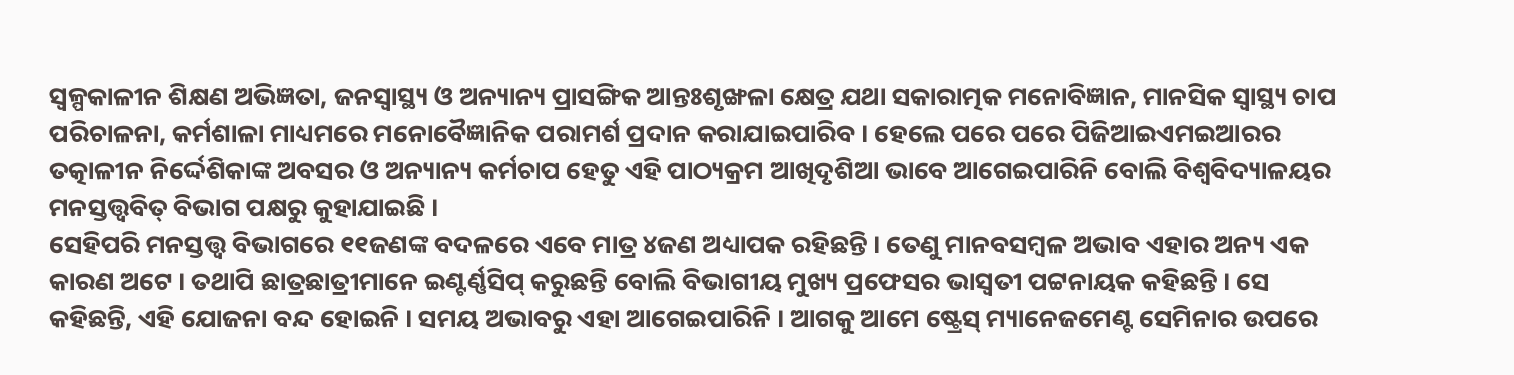ସ୍ୱଳ୍ପକାଳୀନ ଶିକ୍ଷଣ ଅଭିଜ୍ଞତା, ଜନସ୍ୱାସ୍ଥ୍ୟ ଓ ଅନ୍ୟାନ୍ୟ ପ୍ରାସଙ୍ଗିକ ଆନ୍ତଃଶୃଙ୍ଖଳା କ୍ଷେତ୍ର ଯଥା ସକାରାତ୍ମକ ମନୋବିଜ୍ଞାନ, ମାନସିକ ସ୍ୱାସ୍ଥ୍ୟ ଚାପ ପରିଚାଳନା, କର୍ମଶାଳା ମାଧ୍ୟମରେ ମନୋବୈଜ୍ଞାନିକ ପରାମର୍ଶ ପ୍ରଦାନ କରାଯାଇପାରିବ । ହେଲେ ପରେ ପରେ ପିଜିଆଇଏମଇଆରର ତତ୍କାଳୀନ ନିର୍ଦ୍ଦେଶିକାଙ୍କ ଅବସର ଓ ଅନ୍ୟାନ୍ୟ କର୍ମଚାପ ହେତୁ ଏହି ପାଠ୍ୟକ୍ରମ ଆଖିଦୃଶିଆ ଭାବେ ଆଗେଇପାରିନି ବୋଲି ବିଶ୍ୱବିଦ୍ୟାଳୟର ମନସ୍ତତ୍ତ୍ୱବିତ୍ ବିଭାଗ ପକ୍ଷରୁ କୁହାଯାଇଛି ।
ସେହିପରି ମନସ୍ତତ୍ତ୍ୱ ବିଭାଗରେ ୧୧ଜଣଙ୍କ ବଦଳରେ ଏବେ ମାତ୍ର ୪ଜଣ ଅଧ୍ୟାପକ ରହିଛନ୍ତି । ତେଣୁ ମାନବସମ୍ବଳ ଅଭାବ ଏହାର ଅନ୍ୟ ଏକ କାରଣ ଅଟେ । ତଥାପି ଛାତ୍ରଛାତ୍ରୀମାନେ ଇଣ୍ଟର୍ଣ୍ଣସିପ୍ କରୁଛନ୍ତି ବୋଲି ବିଭାଗୀୟ ମୁଖ୍ୟ ପ୍ରଫେସର ଭାସ୍ୱତୀ ପଟ୍ଟନାୟକ କହିଛନ୍ତି । ସେ କହିଛନ୍ତି, ଏହି ଯୋଜନା ବନ୍ଦ ହୋଇନି । ସମୟ ଅଭାବରୁ ଏହା ଆଗେଇପାରିନି । ଆଗକୁ ଆମେ ଷ୍ଟ୍ରେସ୍ ମ୍ୟାନେଜମେଣ୍ଟ ସେମିନାର ଉପରେ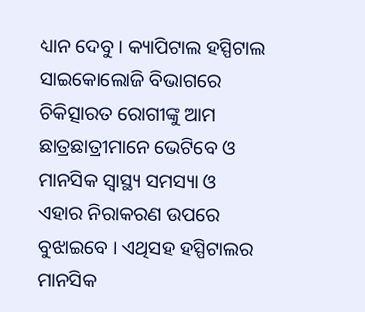ଧ୍ୟାନ ଦେବୁ । କ୍ୟାପିଟାଲ ହସ୍ପିଟାଲ ସାଇକୋଲୋଜି ବିଭାଗରେ ଚିକିତ୍ସାରତ ରୋଗୀଙ୍କୁ ଆମ ଛାତ୍ରଛାତ୍ରୀମାନେ ଭେଟିବେ ଓ ମାନସିକ ସ୍ୱାସ୍ଥ୍ୟ ସମସ୍ୟା ଓ ଏହାର ନିରାକରଣ ଉପରେ ବୁଝାଇବେ । ଏଥିସହ ହସ୍ପିଟାଲର ମାନସିକ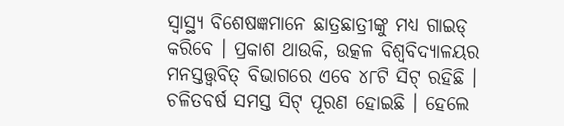ସ୍ୱାସ୍ଥ୍ୟ ବିଶେଷଜ୍ଞମାନେ ଛାତ୍ରଛାତ୍ରୀଙ୍କୁ ମଧ୍ୟ ଗାଇଡ୍ କରିବେ । ପ୍ରକାଶ ଥାଉକି, ଉତ୍କଳ ବିଶ୍ୱବିଦ୍ୟାଳୟର ମନସ୍ତତ୍ତ୍ୱବିତ୍ ବିଭାଗରେ ଏବେ ୪୮ଟି ସିଟ୍ ରହିଛି । ଚଳିତବର୍ଷ ସମସ୍ତ ସିଟ୍ ପୂରଣ ହୋଇଛି । ହେଲେ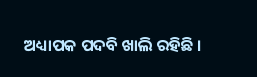ଅଧ୍ୟାପକ ପଦବି ଖାଲି ରହିଛି ।